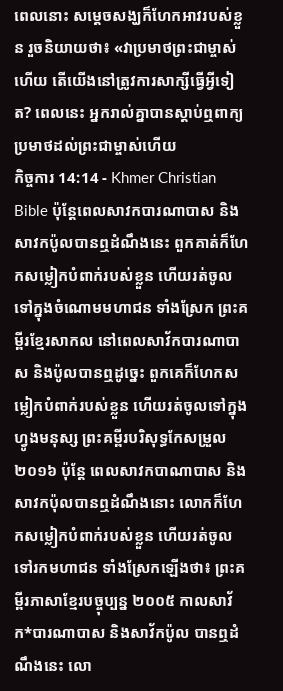ពេលនោះ សម្ដេចសង្ឃក៏ហែកអាវរបស់ខ្លួន រួចនិយាយថា៖ «វាប្រមាថព្រះជាម្ចាស់ហើយ តើយើងនៅត្រូវការសាក្សីធ្វើអ្វីទៀត? ពេលនេះ អ្នករាល់គ្នាបានស្ដាប់ឮពាក្យប្រមាថដល់ព្រះជាម្ចាស់ហើយ
កិច្ចការ 14:14 - Khmer Christian Bible ប៉ុន្ដែពេលសាវកបារណាបាស និងសាវកប៉ូលបានឮដំណឹងនេះ ពួកគាត់ក៏ហែកសម្លៀកបំពាក់របស់ខ្លួន ហើយរត់ចូលទៅក្នុងចំណោមមហាជន ទាំងស្រែក ព្រះគម្ពីរខ្មែរសាកល នៅពេលសាវ័កបារណាបាស និងប៉ូលបានឮដូច្នេះ ពួកគេក៏ហែកសម្លៀកបំពាក់របស់ខ្លួន ហើយរត់ចូលទៅក្នុងហ្វូងមនុស្ស ព្រះគម្ពីរបរិសុទ្ធកែសម្រួល ២០១៦ ប៉ុន្តែ ពេលសាវកបាណាបាស និងសាវកប៉ុលបានឮដំណឹងនោះ លោកក៏ហែកសម្លៀកបំពាក់របស់ខ្លួន ហើយរត់ចូលទៅរកមហាជន ទាំងស្រែកឡើងថា៖ ព្រះគម្ពីរភាសាខ្មែរបច្ចុប្បន្ន ២០០៥ កាលសាវ័ក*បារណាបាស និងសាវ័កប៉ូល បានឮដំណឹងនេះ លោ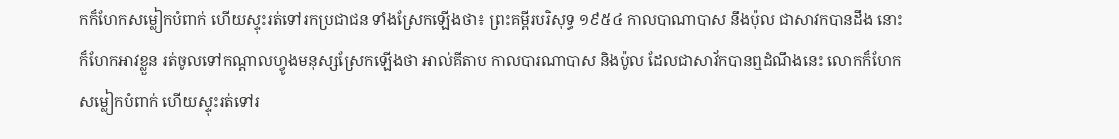កក៏ហែកសម្លៀកបំពាក់ ហើយស្ទុះរត់ទៅរកប្រជាជន ទាំងស្រែកឡើងថា៖ ព្រះគម្ពីរបរិសុទ្ធ ១៩៥៤ កាលបាណាបាស នឹងប៉ុល ជាសាវកបានដឹង នោះក៏ហែកអាវខ្លួន រត់ចូលទៅកណ្តាលហ្វូងមនុស្សស្រែកឡើងថា អាល់គីតាប កាលបារណាបាស និងប៉ូល ដែលជាសាវ័កបានឮដំណឹងនេះ លោកក៏ហែកសម្លៀកបំពាក់ ហើយស្ទុះរត់ទៅរ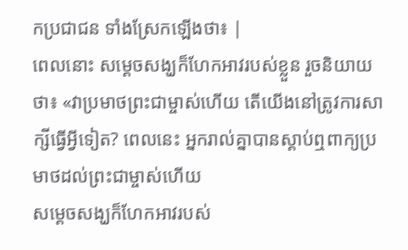កប្រជាជន ទាំងស្រែកឡើងថា៖ |
ពេលនោះ សម្ដេចសង្ឃក៏ហែកអាវរបស់ខ្លួន រួចនិយាយថា៖ «វាប្រមាថព្រះជាម្ចាស់ហើយ តើយើងនៅត្រូវការសាក្សីធ្វើអ្វីទៀត? ពេលនេះ អ្នករាល់គ្នាបានស្ដាប់ឮពាក្យប្រមាថដល់ព្រះជាម្ចាស់ហើយ
សម្ដេចសង្ឃក៏ហែកអាវរបស់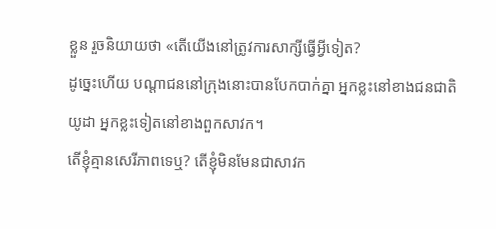ខ្លួន រួចនិយាយថា «តើយើងនៅត្រូវការសាក្សីធ្វើអ្វីទៀត?
ដូច្នេះហើយ បណ្ដាជននៅក្រុងនោះបានបែកបាក់គ្នា អ្នកខ្លះនៅខាងជនជាតិយូដា អ្នកខ្លះទៀតនៅខាងពួកសាវក។
តើខ្ញុំគ្មានសេរីភាពទេឬ? តើខ្ញុំមិនមែនជាសាវក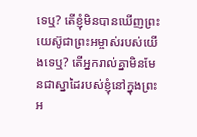ទេឬ? តើខ្ញុំមិនបានឃើញព្រះយេស៊ូជាព្រះអម្ចាស់របស់យើងទេឬ? តើអ្នករាល់គ្នាមិនមែនជាស្នាដៃរបស់ខ្ញុំនៅក្នុងព្រះអ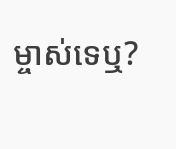ម្ចាស់ទេឬ?